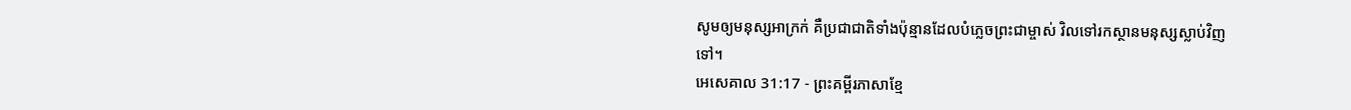សូមឲ្យមនុស្សអាក្រក់ គឺប្រជាជាតិទាំងប៉ុន្មានដែលបំភ្លេចព្រះជាម្ចាស់ វិលទៅរកស្ថានមនុស្សស្លាប់វិញទៅ។
អេសេគាល 31:17 - ព្រះគម្ពីរភាសាខ្មែ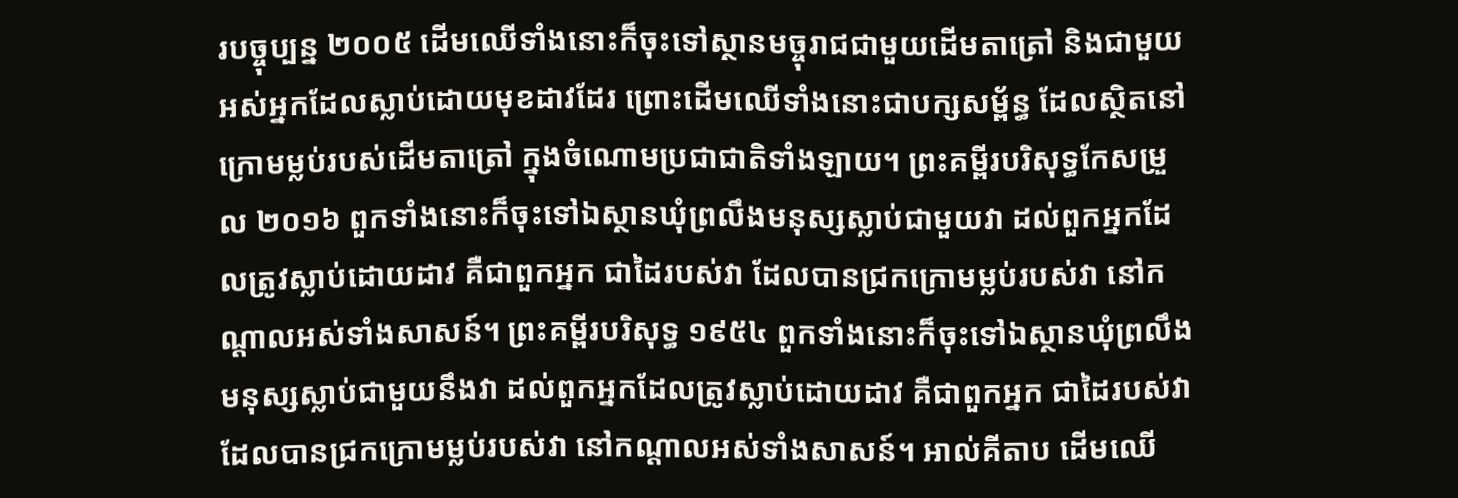របច្ចុប្បន្ន ២០០៥ ដើមឈើទាំងនោះក៏ចុះទៅស្ថានមច្ចុរាជជាមួយដើមតាត្រៅ និងជាមួយអស់អ្នកដែលស្លាប់ដោយមុខដាវដែរ ព្រោះដើមឈើទាំងនោះជាបក្សសម្ព័ន្ធ ដែលស្ថិតនៅក្រោមម្លប់របស់ដើមតាត្រៅ ក្នុងចំណោមប្រជាជាតិទាំងឡាយ។ ព្រះគម្ពីរបរិសុទ្ធកែសម្រួល ២០១៦ ពួកទាំងនោះក៏ចុះទៅឯស្ថានឃុំព្រលឹងមនុស្សស្លាប់ជាមួយវា ដល់ពួកអ្នកដែលត្រូវស្លាប់ដោយដាវ គឺជាពួកអ្នក ជាដៃរបស់វា ដែលបានជ្រកក្រោមម្លប់របស់វា នៅកណ្ដាលអស់ទាំងសាសន៍។ ព្រះគម្ពីរបរិសុទ្ធ ១៩៥៤ ពួកទាំងនោះក៏ចុះទៅឯស្ថានឃុំព្រលឹងមនុស្សស្លាប់ជាមួយនឹងវា ដល់ពួកអ្នកដែលត្រូវស្លាប់ដោយដាវ គឺជាពួកអ្នក ជាដៃរបស់វា ដែលបានជ្រកក្រោមម្លប់របស់វា នៅកណ្តាលអស់ទាំងសាសន៍។ អាល់គីតាប ដើមឈើ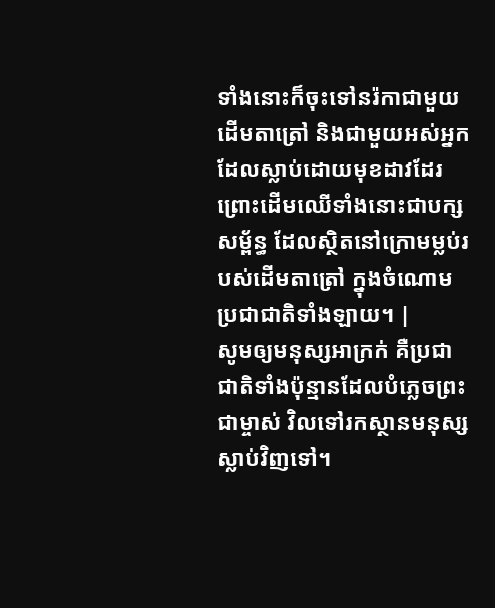ទាំងនោះក៏ចុះទៅនរ៉កាជាមួយដើមតាត្រៅ និងជាមួយអស់អ្នកដែលស្លាប់ដោយមុខដាវដែរ ព្រោះដើមឈើទាំងនោះជាបក្សសម្ព័ន្ធ ដែលស្ថិតនៅក្រោមម្លប់របស់ដើមតាត្រៅ ក្នុងចំណោមប្រជាជាតិទាំងឡាយ។ |
សូមឲ្យមនុស្សអាក្រក់ គឺប្រជាជាតិទាំងប៉ុន្មានដែលបំភ្លេចព្រះជាម្ចាស់ វិលទៅរកស្ថានមនុស្សស្លាប់វិញទៅ។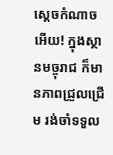ស្ដេចកំណាចអើយ! ក្នុងស្ថានមច្ចុរាជ ក៏មានភាពជ្រួលជ្រើម រង់ចាំទទួល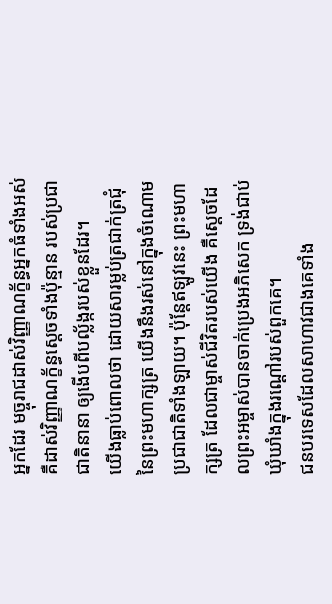អ្នកដែរ មច្ចុរាជដាស់វិញ្ញាណក្ខ័ន្ធអ្នកធំទាំងអស់ គឺដាស់វិញ្ញាណក្ខ័ន្ធស្ដេចទាំងប៉ុន្មាន របស់ប្រជាជាតិនានា ឲ្យងើបពីបល្ល័ង្ករបស់ខ្លួនដែរ។
យើងធ្លាប់ពោលថា ដោយសារម្លប់ត្រជាក់ត្រជុំនៃព្រះមហាក្សត្រ យើងនឹងរស់នៅក្នុងចំណោម ប្រជាជាតិទាំងឡាយ។ ប៉ុន្តែឥឡូវនេះ ព្រះមហាក្សត្រ ដែលជាម្ចាស់ជីវិតរបស់យើង គឺស្ដេចដែលព្រះអម្ចាស់បានចាក់ប្រេងអភិសេក ទ្រង់ជាប់ឃុំឃាំងក្នុងរណ្ដៅរបស់ពួកគេ។
ជនបរទេសដែលសាហាវជាងគេទាំង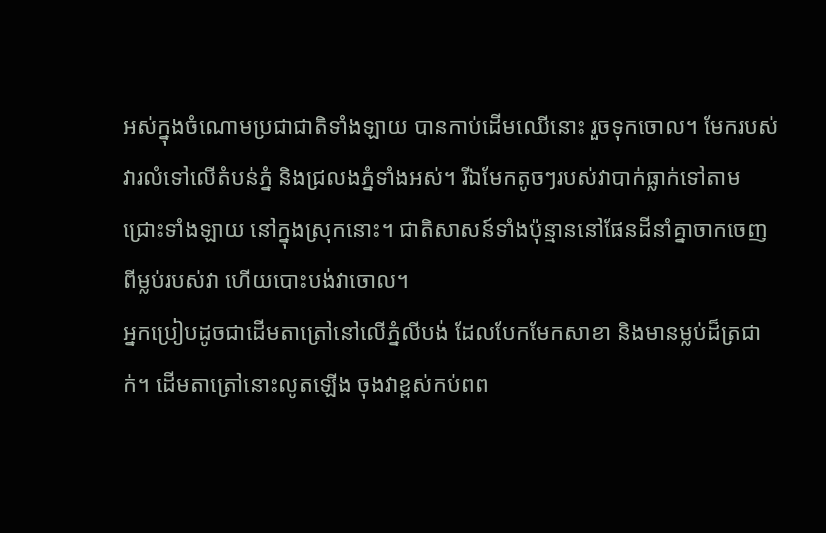អស់ក្នុងចំណោមប្រជាជាតិទាំងឡាយ បានកាប់ដើមឈើនោះ រួចទុកចោល។ មែករបស់វារលំទៅលើតំបន់ភ្នំ និងជ្រលងភ្នំទាំងអស់។ រីឯមែកតូចៗរបស់វាបាក់ធ្លាក់ទៅតាមជ្រោះទាំងឡាយ នៅក្នុងស្រុកនោះ។ ជាតិសាសន៍ទាំងប៉ុន្មាននៅផែនដីនាំគ្នាចាកចេញពីម្លប់របស់វា ហើយបោះបង់វាចោល។
អ្នកប្រៀបដូចជាដើមតាត្រៅនៅលើភ្នំលីបង់ ដែលបែកមែកសាខា និងមានម្លប់ដ៏ត្រជាក់។ ដើមតាត្រៅនោះលូតឡើង ចុងវាខ្ពស់កប់ពព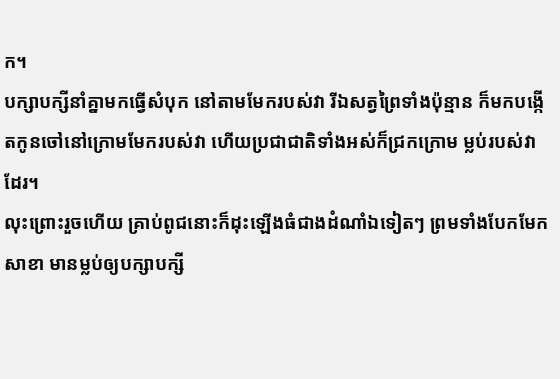ក។
បក្សាបក្សីនាំគ្នាមកធ្វើសំបុក នៅតាមមែករបស់វា រីឯសត្វព្រៃទាំងប៉ុន្មាន ក៏មកបង្កើតកូនចៅនៅក្រោមមែករបស់វា ហើយប្រជាជាតិទាំងអស់ក៏ជ្រកក្រោម ម្លប់របស់វាដែរ។
លុះព្រោះរួចហើយ គ្រាប់ពូជនោះក៏ដុះឡើងធំជាងដំណាំឯទៀតៗ ព្រមទាំងបែកមែកសាខា មានម្លប់ឲ្យបក្សាបក្សី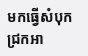មកធ្វើសំបុកជ្រកអា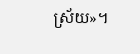ស្រ័យ»។